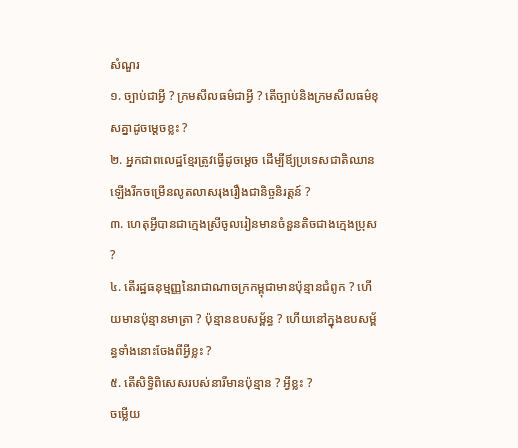សំណួរ
១. ច្បាប់ជាអ្វី ? ក្រមសីលធម៌ជាអ្វី ? តើច្បាប់និងក្រមសីលធម៌ខុសគ្នាដូចម្តេចខ្លះ ?
២. អ្នកជាពលេដ្ឋខ្មែរត្រូវធ្វើដូចម្ដេច ដើម្បីឪ្យប្រទេសជាតិឈានឡើងរីកចម្រើនលូតលាសរុងរឿងជានិច្ចនិរត្តន៍ ?
៣. ហេតុអ្វីបានជាក្មេងស្រីចូលរៀនមានចំនួនតិចជាងក្មេងប្រុស ?
៤. តើរដ្ឋធនុម្មញ្ញនៃរាជាណាចក្រកម្ពុជាមានប៉ុន្មានជំពូក ? ហើយមានប៉ុន្មានមាត្រា ? ប៉ុន្មានឧបសម្ព័ន្ធ ? ហើយនៅក្នុងឧបសម្ព័ន្ធទាំងនោះចែងពីអ្វីខ្លះ ?
៥. តើសិទ្ធិពិសេសរបស់នារីមានប៉ុន្មាន ? អ្វីខ្លះ ?
ចម្លើយ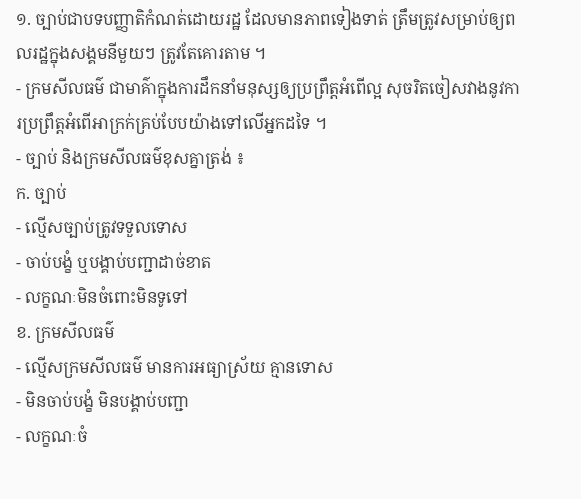១. ច្បាប់ជាបទបញ្ញាតិកំណត់ដោយរដ្ឋ ដែលមានភាពទៀងទាត់ ត្រឹមត្រូវសម្រាប់ឲ្យពលរដ្ឋក្នុងសង្គមនីមួយៗ ត្រូវតែគោរតាម ។
- ក្រមសីលធម៌ ជាមាគ៌ាក្នុងការដឹកនាំមនុស្សឲ្យប្រព្រឹត្តអំពើល្អ សុចរិតចៀសវាងនូវការប្រព្រឹត្តអំពើអាក្រក់គ្រប់បែបយ៉ាងទៅលើអ្នកដទៃ ។
- ច្បាប់ និងក្រមសីលធម៌ខុសគ្នាត្រង់ ៖
ក. ច្បាប់
- ល្មើសច្បាប់ត្រូវទទួលទោស
- ចាប់បង្ខំ ឬបង្គាប់បញ្ជាដាច់ខាត
- លក្ខណៈមិនចំពោះមិនទូទៅ
ខ. ក្រមសីលធម៌
- ល្មើសក្រមសីលធម៌ មានការអធ្យាស្រ័យ គ្មានទោស
- មិនចាប់បង្ខំ មិនបង្គាប់បញ្ជា
- លក្ខណៈចំ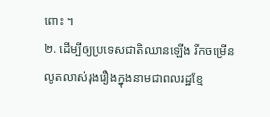ពោះ ។
២. ដើម្បីឲ្យប្រទេសជាតិឈានឡើង រីកចម្រើនលូតលាស់រុងរឿងក្នុងនាមជាពលរដ្ឋខ្មែ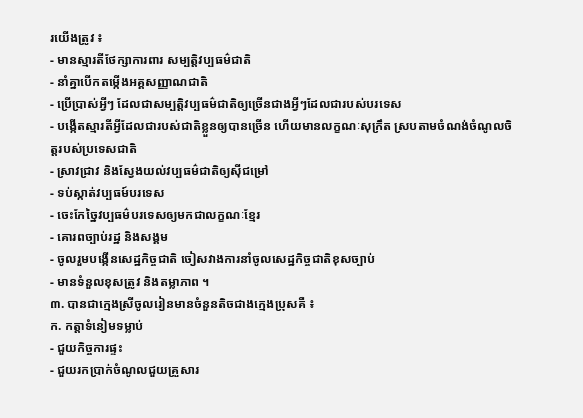រយើងត្រូវ ៖
- មានស្មារតីថែក្សាការពារ សម្បត្តិវប្បធម៌ជាតិ
- នាំគ្នាបើកតម្កើងអគ្គសញ្ញាណជាតិ
- ប្រើប្រាស់អ្វីៗ ដែលជាសម្បត្តិវប្បធម៌ជាតិឲ្យច្រើនជាងអ្វីៗដែលជារបស់បរទេស
- បង្កើតស្មារតីអ្វីដែលជារបស់ជាតិខ្លួនឲ្យបានច្រើន ហើយមានលក្ខណៈសុក្រឹត ស្របតាមចំណង់ចំណូលចិត្តរបស់ប្រទេសជាតិ
- ស្រាវជ្រាវ និងស្វែងយល់វប្បធម៌ជាតិឲ្យស៊ីជម្រៅ
- ទប់ស្កាត់វប្បធម៍បរទេស
- ចេះកែច្នៃវប្បធម៌បរទេសឲ្យមកជាលក្ខណៈខ្មែរ
- គោរពច្បាប់រដ្ឋ និងសង្គម
- ចូលរួមបង្កើនសេដ្ឋកិច្ចជាតិ ចៀសវាងការនាំចូលសេដ្ឋកិច្ចជាតិខុសច្បាប់
- មានទំនួលខុសត្រូវ និងតម្លាភាព ។
៣. បានជាក្មេងស្រីចូលរៀនមានចំនួនតិចជាងក្មេងប្រុសគឺ ៖
ក. កត្តាទំនៀមទម្លាប់
- ជួយកិច្ចការផ្ទះ
- ជួយរកប្រាក់ចំណូលជួយគ្រួសារ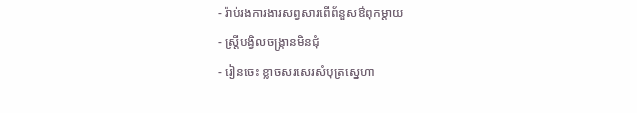- រ៉ាប់រងការងារសព្វសារពើព័នួសឳពុកម្តាយ
- ស្ត្រីបង្វិលចង្ក្រានមិនជុំ
- រៀនចេះ ខ្លាចសរសេរសំបុត្រស្នេហា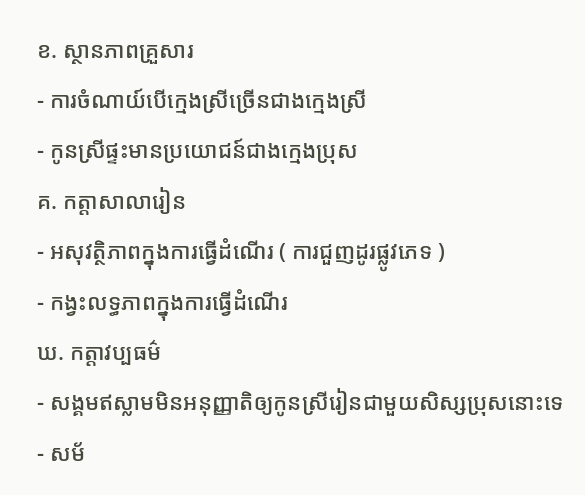ខ. ស្ថានភាពគ្រួសារ
- ការចំណាយ៍បើក្មេងស្រីច្រើនជាងក្មេងស្រី
- កូនស្រីផ្ទះមានប្រយោជន៍ជាងក្មេងប្រុស
គ. កត្តាសាលារៀន
- អសុវត្ថិភាពក្នុងការធ្វើដំណើរ ( ការជួញដូរផ្លូវភេទ )
- កង្វះលទ្ធភាពក្នុងការធ្វើដំណើរ
ឃ. កត្តាវប្បធម៌
- សង្គមឥស្លាមមិនអនុញ្ញាតិឲ្យកូនស្រីរៀនជាមួយសិស្សប្រុសនោះទេ
- សម័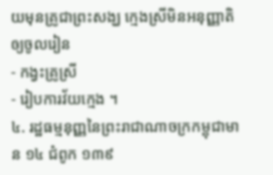យមុនគ្រូជាព្រះសង្ឃ ក្មេងស្រីមិនអនុញ្ញាតិឲ្យចូលរៀន
- កង្វះគ្រូស្រី
- រៀបការវ័យក្មេង ។
៤. រដ្ឋធម្មនុញ្ញនៃព្រះរាជាណាចក្រកម្ពុជាមាន ១៤ ជំពូក ១៣៩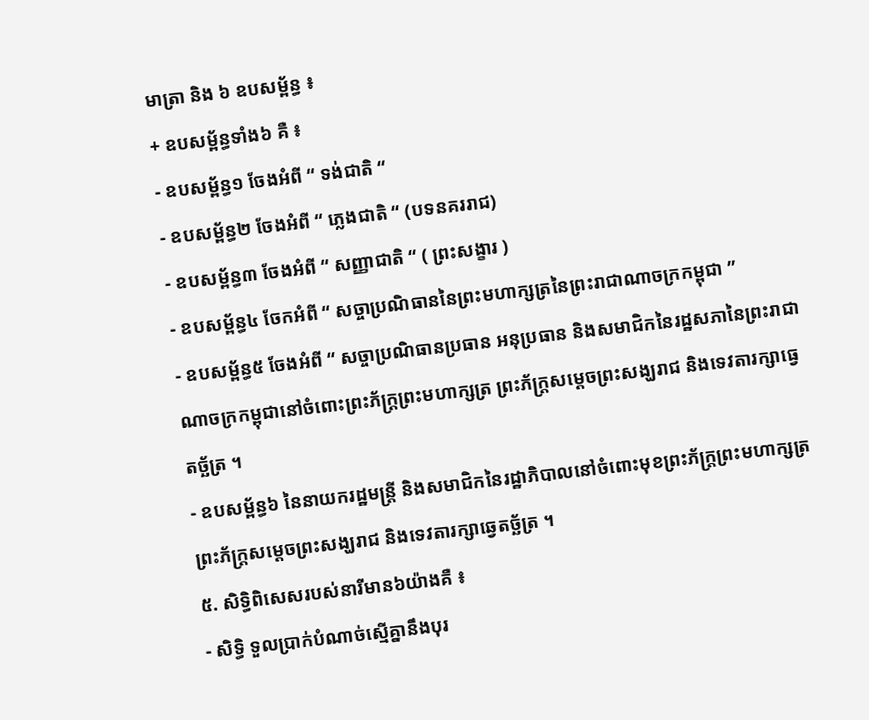មាត្រា និង ៦ ឧបសម្ព័ន្ធ ៖
+ ឧបសម្ព័ន្ធទាំង៦ គឺ ៖
- ឧបសម្ព័ន្ធ១ ចែងអំពី “ ទង់ជាតិ “
- ឧបសម្ព័ន្ធ២ ចែងអំពី “ ភ្លេងជាតិ “ (បទនគររាជ)
- ឧបសម្ព័ន្ធ៣ ចែងអំពី “ សញ្ញាជាតិ “ ( ព្រះសង្ខារ )
- ឧបសម្ព័ន្ធ៤ ចែកអំពី “ សច្ចាប្រណិធាននៃព្រះមហាក្សត្រនៃព្រះរាជាណាចក្រកម្ពុជា ”
- ឧបសម្ព័ន្ធ៥ ចែងអំពី “ សច្ចាប្រណិធានប្រធាន អនុប្រធាន និងសមាជិកនៃរដ្ឋសភានៃព្រះរាជាណាចក្រកម្ពុជានៅចំពោះព្រះភ័ក្ត្រព្រះមហាក្សត្រ ព្រះភ័ក្ត្រសម្តេចព្រះសង្ឃរាជ និងទេវតារក្សាធ្វេតច្ឆ័ត្រ ។
- ឧបសម្ព័ន្ធ៦ នៃនាយករដ្ឋមន្ត្រី និងសមាជិកនៃរដ្ឋាភិបាលនៅចំពោះមុខព្រះភ័ក្ត្រព្រះមហាក្សត្រព្រះភ័ក្ត្រសម្តេចព្រះសង្ឃរាជ និងទេវតារក្សាឆ្វេតច័្ឆត្រ ។
៥. សិទ្ធិពិសេសរបស់នារីមាន៦យ៉ាងគឺ ៖
- សិទ្ធិ ទួលប្រាក់បំណាច់ស្មើគ្នានឹងបុរ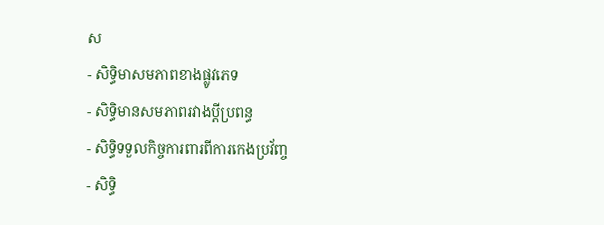ស
- សិទ្ធិមាសមភាពខាងផ្លូវភេទ
- សិទ្ធិមានសមភាពរវាងប្តីប្រពន្ធ
- សិទ្ធិទទួលកិច្ចការពារពីការកេងប្រវ័ញ្ច
- សិទ្ធិ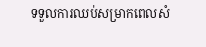ទទួលការឈប់សម្រាកពេលសំ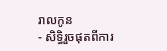រាលកូន
- សិទ្ធិរួចផុតពីការ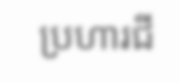ប្រហារជី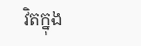វិតក្នុង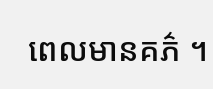ពេលមានគភ៌ ។